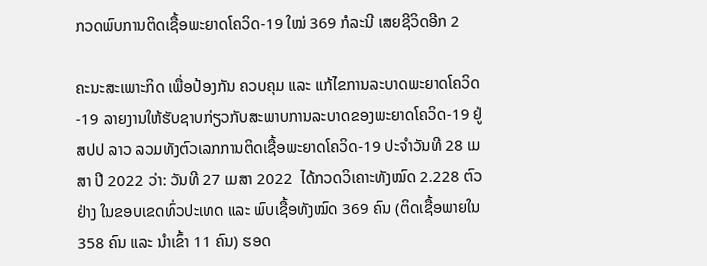ກວດພົບການຕິດເຊື້ອພະຍາດໂຄວິດ-19 ໃໝ່ 369 ກໍລະນີ ເສຍຊີວິດອີກ 2

ຄະນະສະເພາະກິດ ເພື່ອປ້ອງກັນ ຄວບຄຸມ ແລະ ແກ້ໄຂການລະບາດພະຍາດໂຄວິດ-19 ລາຍງານໃຫ້ຮັບຊາບກ່ຽວກັບສະພາບການລະບາດຂອງພະຍາດໂຄວິດ-19 ຢູ່ ສປປ ລາວ ລວມທັງຕົວເລກການຕິດເຊື້ອພະຍາດໂຄວິດ-19 ປະຈໍາວັນທີ 28 ເມສາ ປີ 2022 ວ່າ: ວັນທີ 27 ເມສາ 2022  ໄດ້ກວດວິເຄາະທັງໝົດ 2.228 ຕົວຢ່າງ ໃນຂອບເຂດທົ່ວປະເທດ ແລະ ພົບເຊື້ອທັງໝົດ 369 ຄົນ (ຕິດເຊື້ອພາຍໃນ 358 ຄົນ ແລະ ນໍາເຂົ້າ 11 ຄົນ) ຮອດ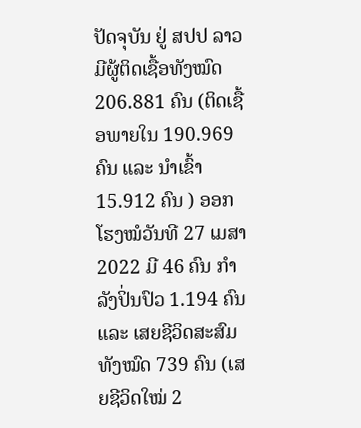ປັດຈຸບັນ ຢູ່ ສປປ ລາວ ມີຜູ້ຕິດເຊື້ອທັງໝົດ 206.881 ຄົນ (ຕິດເຊື້ອພາຍໃນ 190.969 ຄົນ ແລະ ນໍາເຂົ້າ 15.912 ຄົນ ) ອອກໂຮງໝໍວັນທີ 27 ເມສາ 2022 ມີ 46 ຄົນ ກຳລັງປິ່ນປົວ 1.194 ຄົນ ແລະ ເສຍຊີວິດສະສົມທັງໝົດ 739 ຄົນ (ເສຍຊີວິດໃໝ່ 2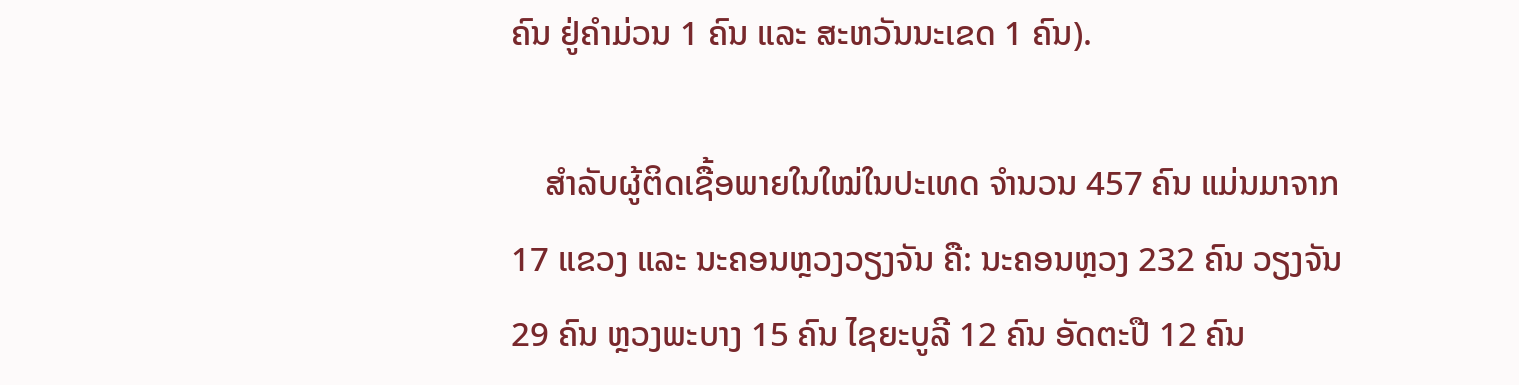ຄົນ ຢູ່ຄຳມ່ວນ 1 ຄົນ ແລະ ສະຫວັນນະເຂດ 1 ຄົນ).

    ສຳລັບຜູ້ຕິດເຊື້ອພາຍໃນໃໝ່ໃນປະເທດ ຈຳນວນ 457 ຄົນ ແມ່ນມາຈາກ 17 ແຂວງ ແລະ ນະຄອນຫຼວງວຽງຈັນ ຄື: ນະຄອນຫຼວງ 232 ຄົນ ວຽງຈັນ 29 ຄົນ ຫຼວງພະບາງ 15 ຄົນ ໄຊຍະບູລີ 12 ຄົນ ອັດຕະປື 12 ຄົນ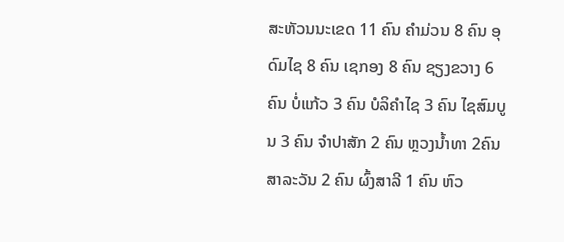ສະຫັວນນະເຂດ 11 ຄົນ ຄໍາມ່ວນ 8 ຄົນ ອຸດົມໄຊ 8 ຄົນ ເຊກອງ 8 ຄົນ ຊຽງຂວາງ 6 ຄົນ ບໍ່ແກ້ວ 3 ຄົນ ບໍລິຄໍາໄຊ 3 ຄົນ ໄຊສົມບູນ 3 ຄົນ ຈໍາປາສັກ 2 ຄົນ ຫຼວງນໍ້າທາ 2ຄົນ ສາລະວັນ 2 ຄົນ ຜົ້ງສາລີ 1 ຄົນ ຫົວ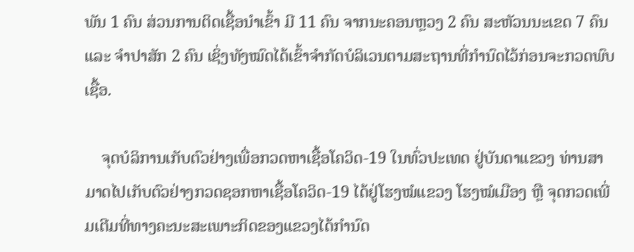ພັນ 1 ຄົນ ສ່ວນການຕິດເຊື້ອນໍາເຂົ້າ ມີ 11 ຄົນ ຈາກນະຄອນຫຼວງ 2 ຄົນ ສະຫັວນນະເຂດ 7 ຄົນ ແລະ ຈໍາປາສັກ 2 ຄົນ ເຊິ່ງທັງໝົດໄດ້ເຂົ້າຈໍາກັດບໍລິເວນຕາມສະຖານທີ່ກໍານົດໄວ້ກ່ອນຈະກວດພົບເຊື້ອ.

    ຈຸດບໍລິການເກັບຕົວຢ່າງເພື່ອກວດຫາເຊື້ອໂຄວິດ-19 ໃນທົ່ວປະເທດ ຢູ່ບັນດາແຂວງ ທ່ານສາມາດໄປເກັບຕົວຢ່າງກວດຊອກຫາເຊື້ອໂຄວິດ-19 ໄດ້ຢູ່ໂຮງໝໍແຂວງ ໂຮງໝໍເມືອງ ຫຼື ຈຸດກວດເພີ່ມເຕີມທີ່ທາງຄະນະສະເພາະກິດຂອງແຂວງໄດ້ກຳນົດ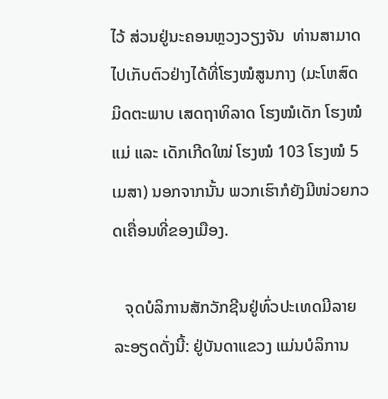ໄວ້ ສ່ວນຢູ່ນະຄອນຫຼວງວຽງຈັນ  ທ່ານສາມາດໄປເກັບຕົວຢ່າງໄດ້ທີ່ໂຮງໝໍສູນກາງ (ມະໂຫສົດ ມິດຕະພາບ ເສດຖາທິລາດ ໂຮງໝໍເດັກ ໂຮງໝໍແມ່ ແລະ ເດັກເກີດໃໝ່ ໂຮງໝໍ 103 ໂຮງໝໍ 5 ເມສາ) ນອກຈາກນັ້ນ ພວກເຮົາກໍຍັງມີໜ່ວຍກວດເຄື່ອນທີ່ຂອງເມືອງ.

   ຈຸດບໍລິການສັກວັກຊີນຢູ່ທົ່ວປະເທດມີລາຍລະອຽດດັ່ງນີ້: ຢູ່ບັນດາແຂວງ ແມ່ນບໍລິການ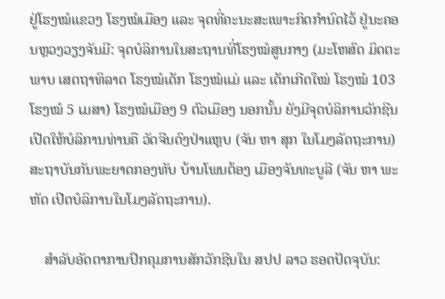ຢູ່ໂຮງໝໍແຂວງ ໂຮງໝໍເມືອງ ແລະ ຈຸດທີ່ຄະນະສະເພາະກິດກໍານົດໄວ້ ຢູ່ນະຄອນຫຼວງວຽງຈັນມີ: ຈຸດບໍລິການໃນສະຖານທີ່ໂຮງໝໍສູນກາງ (ມະໂຫສົດ ມິດຕະພາບ ເສດຖາທິລາດ ໂຮງໝໍເດັກ ໂຮງໝໍແມ່ ແລະ ເດັກເກີດໃໝ່ ໂຮງໝໍ 103 ໂຮງໝໍ 5 ເມສາ) ໂຮງໝໍເມືອງ 9 ຕົວເມືອງ ນອກນັ້ນ ຍັງມີຈຸດບໍລິການວັກຊີນ ເປີດໃຫ້ບໍລິການທ່ານຄື ວັດຈີນດົງປ່າແຫຼບ (ຈັນ ຫາ ສຸກ ໃນໂມງລັດຖະການ) ສະຖາບັນກັນພະຍາດກອງທັບ ບ້ານໂພນຕ້ອງ ເມືອງຈັນທະບູລີ (ຈັນ ຫາ ພະຫັດ ເປີດບໍລິການໃນໂມງລັດຖະການ).

    ສຳລັບອັດຕາການປົກຄຸມການສັກວັກຊີນໃນ ສປປ ລາວ ຮອດປັດຈຸບັນ: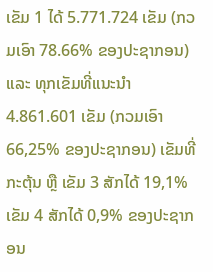ເຂັມ 1 ໄດ້ 5.771.724 ເຂັມ (ກວມເອົາ 78.66% ຂອງປະຊາກອນ) ແລະ ທຸກເຂັມທີ່ແນະນໍາ 4.861.601 ເຂັມ (ກວມເອົາ 66,25% ຂອງປະຊາກອນ) ເຂັມທີ່ກະຕຸ້ນ ຫຼື ເຂັມ 3 ສັກໄດ້ 19,1% ເຂັມ 4 ສັກໄດ້ 0,9% ຂອງປະຊາກອນ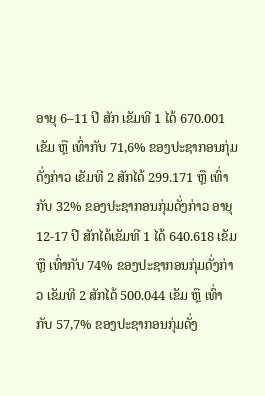ອາຍຸ 6–11 ປີ ສັກ ເຂັມທີ 1 ໄດ້ 670.001 ເຂັມ ຫຼື ເທົ່າກັບ 71,6% ຂອງປະຊາກອນກຸ່ມດັ່ງກ່າວ ເຂັມທີ 2 ສັກໄດ້ 299.171 ຫຼື ເທົ່າກັບ 32% ຂອງປະຊາກອນກຸ່ມດັ່ງກ່າວ ອາຍຸ 12-17 ປີ ສັກໄດ້ເຂັມທີ 1 ໄດ້ 640.618 ເຂັມ ຫຼື ເທົ່າກັບ 74% ຂອງປະຊາກອນກຸ່ມດັ່ງກ່າວ ເຂັມທີ 2 ສັກໄດ້ 500.044 ເຂັມ ຫຼື ເທົ່າກັບ 57,7% ຂອງປະຊາກອນກຸ່ມດັ່ງ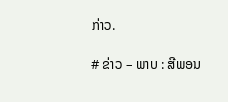ກ່າວ.

# ຂ່າວ – ພາບ : ສີພອນ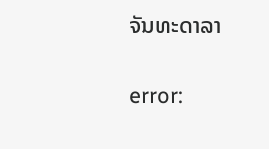ຈັນທະດາລາ

error: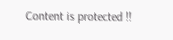Content is protected !!